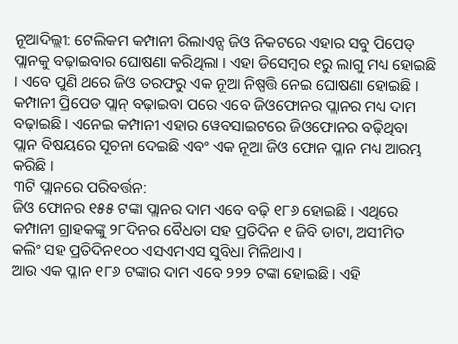ନୂଆଦିଲ୍ଲୀ: ଟେଲିକମ କମ୍ପାନୀ ରିଲାଏନ୍ସ ଜିଓ ନିକଟରେ ଏହାର ସବୁ ପିପେଡ୍ ପ୍ଲାନକୁ ବଢ଼ାଇବାର ଘୋଷଣା କରିଥିଲା । ଏହା ଡିସେମ୍ବର ୧ରୁ ଲାଗୁ ମଧ୍ୟ ହୋଇଛି । ଏବେ ପୁଣି ଥରେ ଜିଓ ତରଫରୁ ଏକ ନୂଆ ନିଷ୍ପତ୍ତି ନେଇ ଘୋଷଣା ହୋଇଛି । କମ୍ପାନୀ ପ୍ରିପେଡ ପ୍ଲାନ୍ ବଢ଼ାଇବା ପରେ ଏବେ ଜିଓଫୋନର ପ୍ଲାନର ମଧ୍ୟ ଦାମ ବଢ଼ାଇଛି । ଏନେଇ କମ୍ପାନୀ ଏହାର ୱେବସାଇଟରେ ଜିଓଫୋନର ବଢ଼ିଥିବା ପ୍ଲାନ ବିଷୟରେ ସୂଚନା ଦେଇଛି ଏବଂ ଏକ ନୂଆ ଜିଓ ଫୋନ ପ୍ଳାନ ମଧ୍ୟ ଆରମ୍ଭ କରିଛି ।
୩ଟି ପ୍ଲାନରେ ପରିବର୍ତ୍ତନ:
ଜିଓ ଫୋନର ୧୫୫ ଟଙ୍କା ପ୍ଲାନର ଦାମ ଏବେ ବଢ଼ି ୧୮୬ ହୋଇଛି । ଏଥିରେ କମ୍ପାନୀ ଗ୍ରାହକଙ୍କୁ ୨୮ଦିନର ବୈଧତା ସହ ପ୍ରତିଦିନ ୧ ଜିବି ଡାଟା, ଅସୀମିତ କଲିଂ ସହ ପ୍ରତିଦିନ୧୦୦ ଏସଏମଏସ ସୁବିଧା ମିଳିଥାଏ ।
ଆଉ ଏକ ପ୍ଳାନ ୧୮୬ ଟଙ୍କାର ଦାମ ଏବେ ୨୨୨ ଟଙ୍କା ହୋଇଛି । ଏହି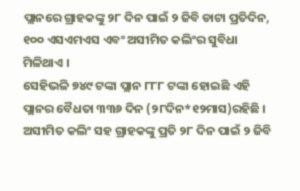ପ୍ଲାନରେ ଗ୍ରାହକଙ୍କୁ ୨୮ ଦିନ ପାଇଁ ୨ ଜିବି ଡାଟା ପ୍ରତିଦିନ, ୧୦୦ ଏସଏମଏସ ଏବଂ ଅସୀମିତ କଲିଂର ସୁବିଧା ମିଳିଥାଏ ।
ସେହିଭଳି ୭୪୯ ଟଙ୍କା ପ୍ଲାନ ୮୮୮ ଟଙ୍କା ହୋଇଛି ଏହି ପ୍ଲାନର ବୈଧତା ୩୩୬ ଦିନ (୨୮ଦିନ*୧୨ମାସ)ରହିଛି । ଅସୀମିତ କଲିଂ ସହ ଗ୍ରାହକଙ୍କୁ ପ୍ରତି ୨୮ ଦିନ ପାଇଁ ୨ ଜିବି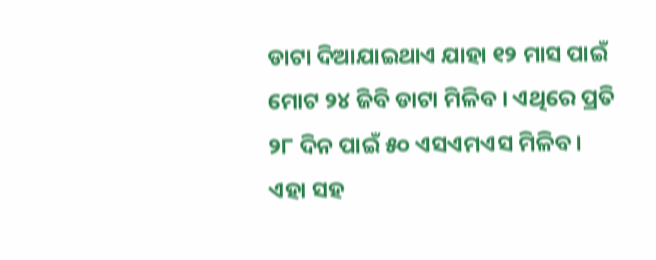ଡାଟା ଦିଆଯାଇଥାଏ ଯାହା ୧୨ ମାସ ପାଇଁ ମୋଟ ୨୪ ଜିବି ଡାଟା ମିଳିବ । ଏଥିରେ ପ୍ରତି ୨୮ ଦିନ ପାଇଁ ୫୦ ଏସଏମଏସ ମିଳିବ ।
ଏହା ସହ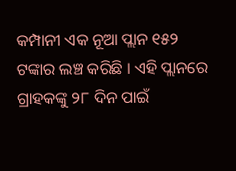କମ୍ପାନୀ ଏକ ନୂଆ ପ୍ଲାନ ୧୫୨ ଟଙ୍କାର ଲଞ୍ଚ କରିଛି । ଏହି ପ୍ଲାନରେ ଗ୍ରାହକଙ୍କୁ ୨୮ ଦିନ ପାଇଁ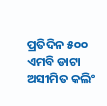ପ୍ରତିଦିନ ୫୦୦ ଏମବି ଡାଟା ଅସୀମିତ କଲିଂ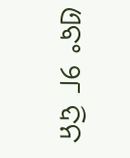ଏବଂ ୨୮ ଦିନ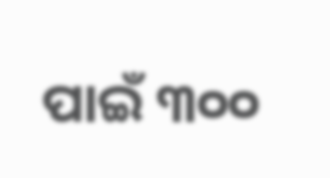ପାଇଁ ୩୦୦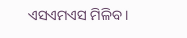ଏସଏମଏସ ମିଳିବ ।